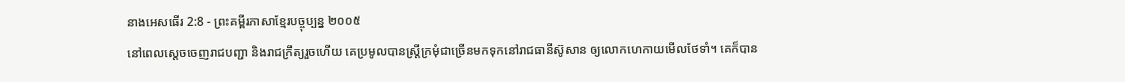នាងអេសធើរ 2:8 - ព្រះគម្ពីរភាសាខ្មែរបច្ចុប្បន្ន ២០០៥
នៅពេលស្ដេចចេញរាជបញ្ជា និងរាជក្រឹត្យរួចហើយ គេប្រមូលបានស្ត្រីក្រមុំជាច្រើនមកទុកនៅរាជធានីស៊ូសាន ឲ្យលោកហេកាយមើលថែទាំ។ គេក៏បាន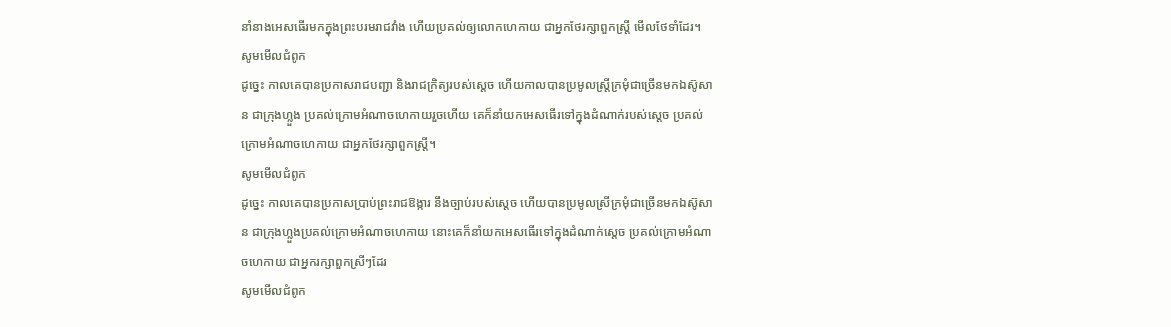នាំនាងអេសធើរមកក្នុងព្រះបរមរាជវាំង ហើយប្រគល់ឲ្យលោកហេកាយ ជាអ្នកថែរក្សាពួកស្ត្រី មើលថែទាំដែរ។
សូមមើលជំពូក
ដូច្នេះ កាលគេបានប្រកាសរាជបញ្ជា និងរាជក្រិត្យរបស់ស្តេច ហើយកាលបានប្រមូលស្ត្រីក្រមុំជាច្រើនមកឯស៊ូសាន ជាក្រុងហ្លួង ប្រគល់ក្រោមអំណាចហេកាយរួចហើយ គេក៏នាំយកអេសធើរទៅក្នុងដំណាក់របស់ស្ដេច ប្រគល់ក្រោមអំណាចហេកាយ ជាអ្នកថែរក្សាពួកស្ត្រី។
សូមមើលជំពូក
ដូច្នេះ កាលគេបានប្រកាសប្រាប់ព្រះរាជឱង្ការ នឹងច្បាប់របស់ស្តេច ហើយបានប្រមូលស្រីក្រមុំជាច្រើនមកឯស៊ូសាន ជាក្រុងហ្លួងប្រគល់ក្រោមអំណាចហេកាយ នោះគេក៏នាំយកអេសធើរទៅក្នុងដំណាក់ស្តេច ប្រគល់ក្រោមអំណាចហេកាយ ជាអ្នករក្សាពួកស្រីៗដែរ
សូមមើលជំពូក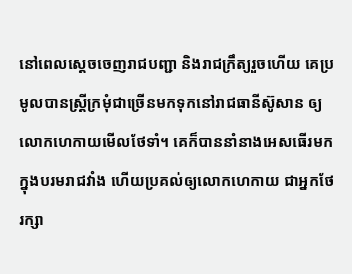នៅពេលស្ដេចចេញរាជបញ្ជា និងរាជក្រឹត្យរួចហើយ គេប្រមូលបានស្ត្រីក្រមុំជាច្រើនមកទុកនៅរាជធានីស៊ូសាន ឲ្យលោកហេកាយមើលថែទាំ។ គេក៏បាននាំនាងអេសធើរមកក្នុងបរមរាជវាំង ហើយប្រគល់ឲ្យលោកហេកាយ ជាអ្នកថែរក្សា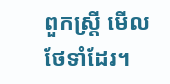ពួកស្ត្រី មើលថែទាំដែរ។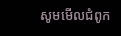សូមមើលជំពូក